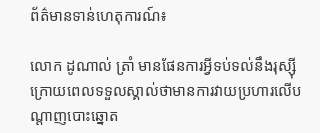ព័ត៌មានទាន់ហេតុការណ៍៖

លោក ដូណាល់ ត្រាំ មានផែនការអ្វីទប់ទល់នឹងរុស្ស៊ីក្រោយពេលទទួលស្គាល់ថាមានការវាយប្រហារលើបណ្តាញបោះឆ្នោត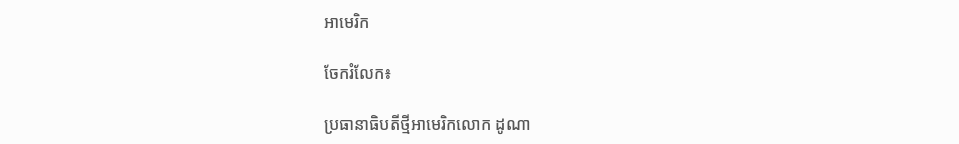អាមេរិក

ចែករំលែក៖

ប្រធានាធិបតីថ្មីអាមេរិកលោក ដូណា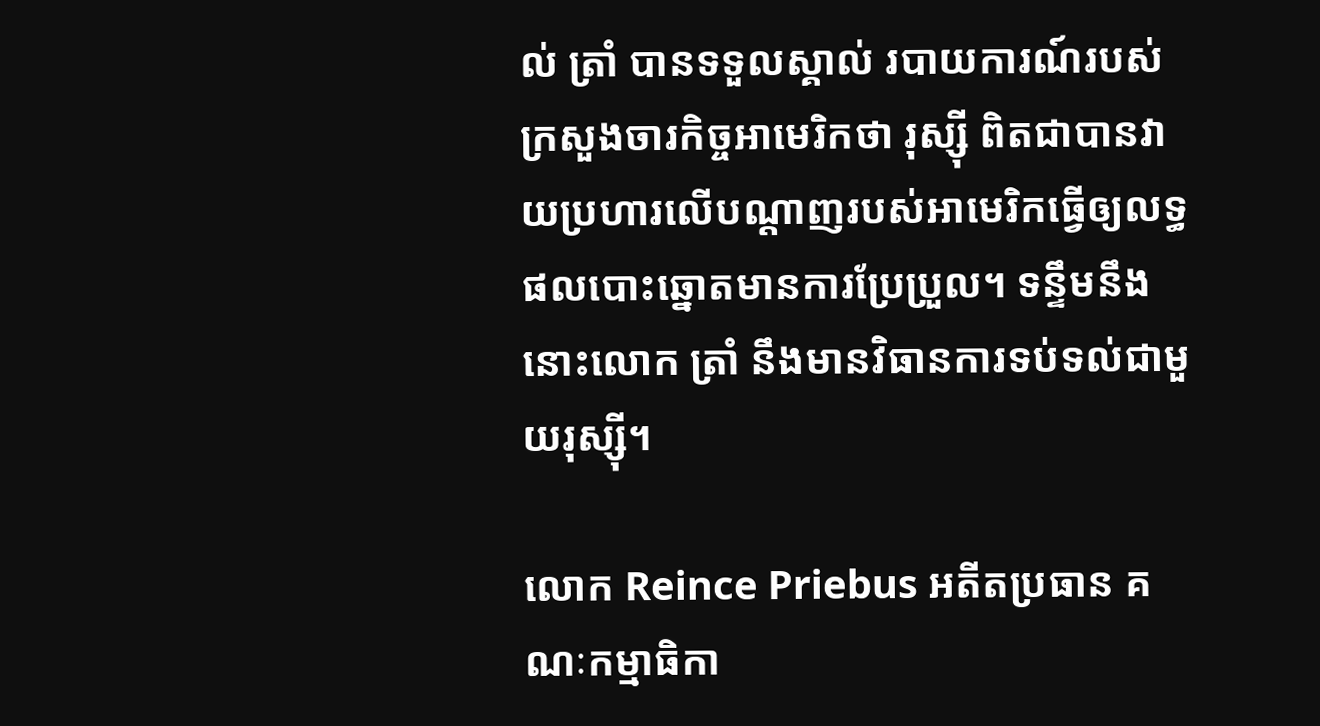ល់ ត្រាំ បានទទួលស្គាល់ របាយការណ៍របស់ក្រសួងចារកិច្ចអាមេរិកថា រុស្ស៊ី ពិតជាបានវាយប្រហារលើបណ្តាញរបស់អាមេរិកធ្វើឲ្យលទ្ធផលបោះឆ្នោតមានការប្រែប្រួល។ ទន្ទឹមនឹងនោះលោក ត្រាំ នឹងមានវិធានការទប់ទល់ជាមួយរុស្ស៊ី។

លោក Reince Priebus អតីតប្រធាន គណៈកម្មាធិកា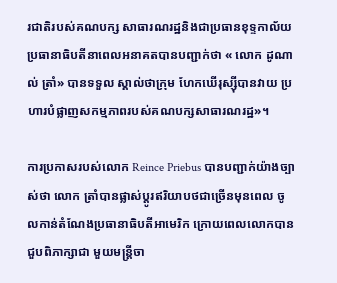រជាតិរបស់គណបក្ស សាធារណរដ្ឋនិងជាប្រធានខុទ្ទកាល័យ ប្រធានាធិបតីនាពេលអនាគតបានបញ្ជាក់ថា « លោក ដូណាល់ ត្រាំ» បានទទួល ស្គាល់ថាក្រុម ហែកឃើរុស្ស៊ីបានវាយ ប្រហារបំផ្លាញសកម្មភាពរបស់គណបក្សសាធារណរដ្ឋ»។

ការប្រកាសរបស់លោក Reince Priebus បានបញ្ជាក់យ៉ាងច្បាស់ថា លោក ត្រាំបានផ្លាស់ប្តូរឥរិយាបថជាច្រើនមុនពេល ចូលកាន់តំណែងប្រធានាធិបតីអាមេរិក ក្រោយពេលលោកបានជួបពិភាក្សាជា មួយមន្ត្រីចា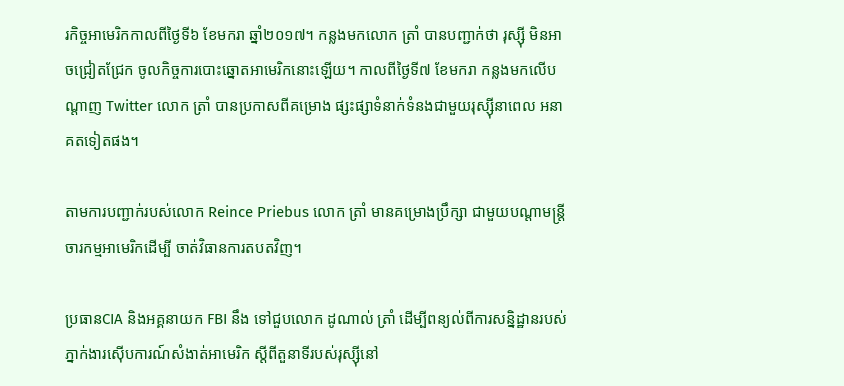រកិច្ចអាមេរិកកាលពីថ្ងៃទី៦ ខែមករា ឆ្នាំ២០១៧។ កន្លងមកលោក ត្រាំ បានបញ្ជាក់ថា រុស្ស៊ី មិនអាចជ្រៀតជ្រែក ចូលកិច្ចការបោះឆ្នោតអាមេរិកនោះឡើយ។ កាលពីថ្ងៃទី៧ ខែមករា កន្លងមកលើបណ្តាញ Twitter លោក ត្រាំ បានប្រកាសពីគម្រោង ផ្សះផ្សាទំនាក់ទំនងជាមួយរុស្ស៊ីនាពេល អនាគតទៀតផង។

តាមការបញ្ជាក់របស់លោក Reince Priebus លោក ត្រាំ មានគម្រោងប្រឹក្សា ជាមួយបណ្តាមន្ត្រីចារកម្មអាមេរិកដើម្បី ចាត់វិធានការតបតវិញ។

ប្រធានCIA និងអគ្គនាយក FBI នឹង ទៅជួបលោក ដូណាល់ ត្រាំ ដើម្បីពន្យល់ពីការសន្និដ្ឋានរបស់ភ្នាក់ងារស៊ើបការណ៍សំងាត់អាមេរិក ស្តីពីតួនាទីរបស់រុស្ស៊ីនៅ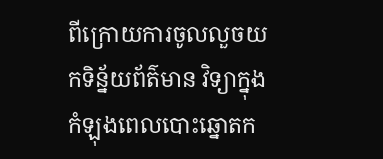ពីក្រោយការចូលលួចយកទិន្ន័យព័ត៌មាន វិទ្យាក្នុងកំឡុងពេលបោះឆ្នោតក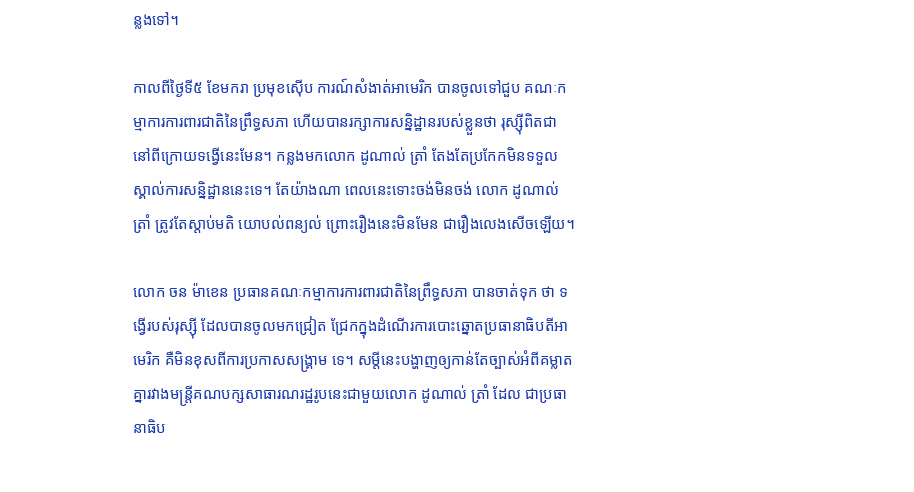ន្លងទៅ។

កាលពីថ្ងៃទី៥ ខែមករា ប្រមុខស៊ើប ការណ៍សំងាត់អាមេរិក បានចូលទៅជួប គណៈកម្មាការការពារជាតិនៃព្រឹទ្ធសភា ហើយបានរក្សាការសន្និដ្ឋានរបស់ខ្លួនថា រុស្ស៊ីពិតជានៅពីក្រោយទង្វើនេះមែន។ កន្លងមកលោក ដូណាល់ ត្រាំ តែងតែប្រកែកមិនទទួលស្គាល់ការសន្និដ្ឋាននេះទេ។ តែយ៉ាងណា ពេលនេះទោះចង់មិនចង់ លោក ដូណាល់ ត្រាំ ត្រូវតែស្តាប់មតិ យោបល់ពន្យល់ ព្រោះរឿងនេះមិនមែន ជារឿងលេងសើចឡើយ។

លោក ចន ម៉ាខេន ប្រធានគណៈកម្មាការការពារជាតិនៃព្រឹទ្ធសភា បានចាត់ទុក ថា ទង្វើរបស់រុស្ស៊ី ដែលបានចូលមកជ្រៀត ជ្រែកក្នុងដំណើរការបោះឆ្នោតប្រធានាធិបតីអាមេរិក គឺមិនខុសពីការប្រកាសសង្រ្គាម ទេ។ សម្តីនេះបង្ហាញឲ្យកាន់តែច្បាស់អំពីគម្លាតគ្នារវាងមន្ត្រីគណបក្សសាធារណរដ្ឋរូបនេះជាមួយលោក ដូណាល់ ត្រាំ ដែល ជាប្រធានាធិប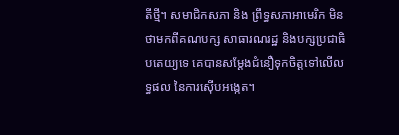តីថ្មី។ សមាជិកសភា និង ព្រឹទ្ធសភាអាមេរិក មិនថាមកពីគណបក្ស សាធារណរដ្ឋ និងបក្សប្រជាធិបតេយ្យទេ គេបានសម្តែងជំនឿទុកចិត្តទៅលើលទ្ធផល នៃការស៊ើបអង្កេត។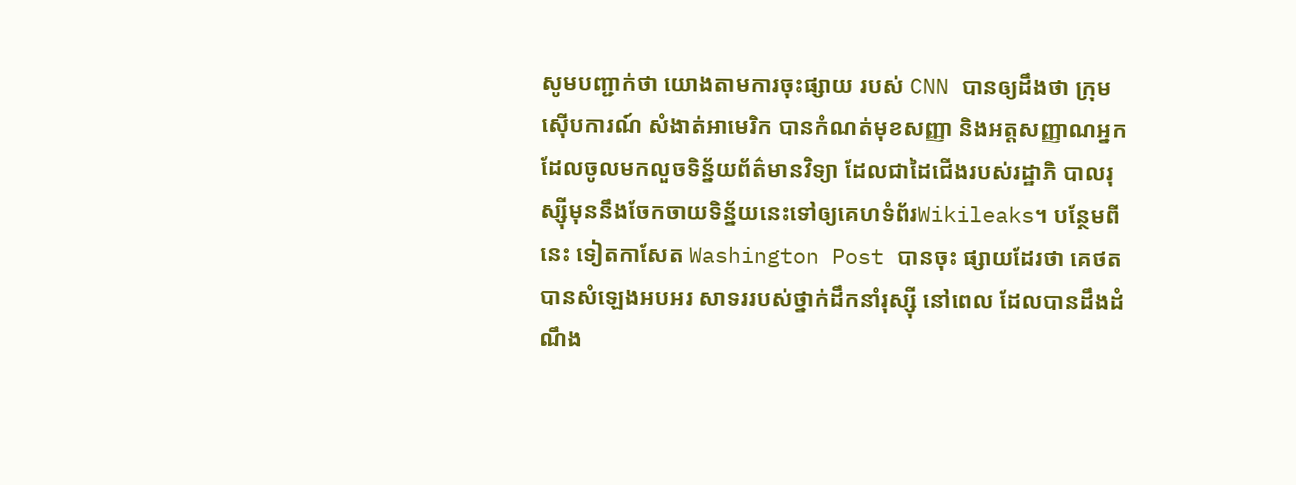សូមបញ្ជាក់ថា យោងតាមការចុះផ្សាយ របស់ CNN បានឲ្យដឹងថា ក្រុមស៊ើបការណ៍ សំងាត់អាមេរិក បានកំណត់មុខសញ្ញា និងអត្តសញ្ញាណអ្នកដែលចូលមកលួចទិន្ន័យព័ត៌មានវិទ្យា ដែលជាដៃជើងរបស់រដ្ឋាភិ បាលរុស្ស៊ីមុននឹងចែកចាយទិន្ន័យនេះទៅឲ្យគេហទំព័រWikileaks។ បន្ថែមពីនេះ ទៀតកាសែត Washington Post បានចុះ ផ្សាយដែរថា គេថតបានសំឡេងអបអរ សាទររបស់ថ្នាក់ដឹកនាំរុស្ស៊ី នៅពេល ដែលបានដឹងដំណឹង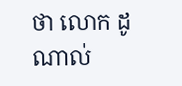ថា លោក ដូណាល់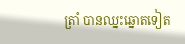ត្រាំ បានឈ្នះឆ្នោតទៀត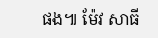ផង៕ ម៉ែវ សាធី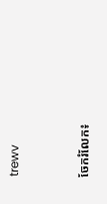trewv


ចែករំលែក៖